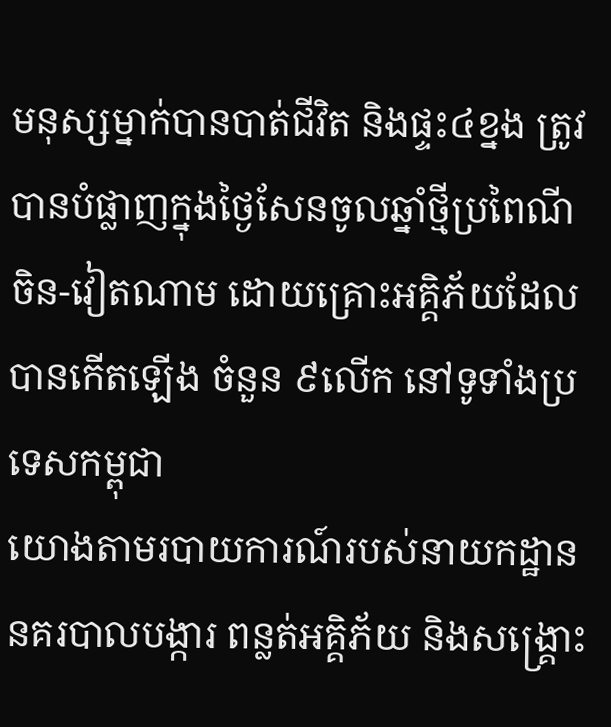មនុស្សម្នាក់បានបាត់ជីវិត និងផ្ទះ៤ខ្នង ត្រូវបានបំផ្លាញក្នុងថ្ងៃសែនចូលឆ្នាំថ្មីប្រពៃណីចិន-វៀតណាម ដោយគ្រោះអគ្គិភ័យដែលបានកើតឡើង ចំនួន ៩លើក នៅទូទាំងប្រទេសកម្ពុជា
យោងតាមរបាយការណ៍របស់នាយកដ្ឋាននគរបាលបង្ការ ពន្លត់អគ្គិភ័យ និងសង្គ្រោះ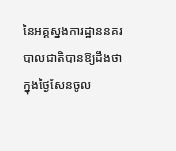នៃអគ្គស្នងការដ្ឋាននគរបាលជាតិបានឱ្យដឹងថា ក្នុងថ្ងៃសែនចូល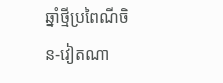ឆ្នាំថ្មីប្រពៃណីចិន-វៀតណា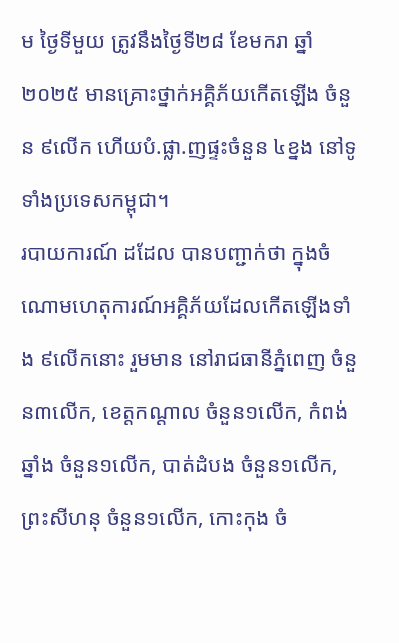ម ថ្ងៃទីមួយ ត្រូវនឹងថ្ងៃទី២៨ ខែមករា ឆ្នាំ២០២៥ មានគ្រោះថ្នាក់អគ្គិភ័យកើតឡើង ចំនួន ៩លើក ហើយបំ.ផ្លា.ញផ្ទះចំនួន ៤ខ្នង នៅទូទាំងប្រទេសកម្ពុជា។
របាយការណ៍ ដដែល បានបញ្ជាក់ថា ក្នុងចំណោមហេតុការណ៍អគ្គិភ័យដែលកើតឡើងទាំង ៩លើកនោះ រួមមាន នៅរាជធានីភ្នំពេញ ចំនួន៣លើក, ខេត្តកណ្ដាល ចំនួន១លើក, កំពង់ឆ្នាំង ចំនួន១លើក, បាត់ដំបង ចំនួន១លើក, ព្រះសីហនុ ចំនួន១លើក, កោះកុង ចំ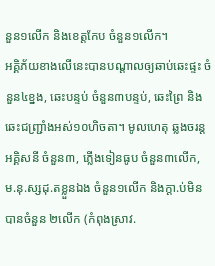នួន១លើក និងខេត្តកែប ចំនួន១លើក។
អគ្គិភ័យខាងលើនេះបានបណ្ដាលឲ្យឆាប់ឆេះផ្ទះ ចំនួន៤ខ្នង, ឆេះបន្ទប់ ចំនួន៣បន្ទប់, ឆេះព្រៃ និងឆេះជញ្រ្ជាំងអស់១០ហិចតា។ មូលហេតុ ឆ្លងចរន្តអគ្គិសនី ចំនួន៣, ភ្លើងទៀនធូប ចំនួន៣លើក, ម.នុ.ស្សដុ.តខ្លួនឯង ចំនួន១លើក និងក្តា.ប់មិនបានចំនួន ២លើក (កំពុងស្រាវ.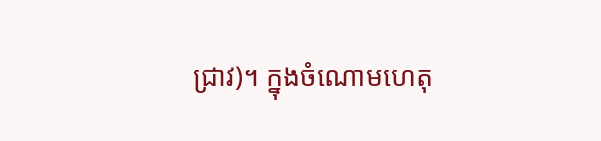ជ្រាវ)។ ក្នុងចំណោមហេតុ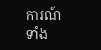ការណ៍ទាំង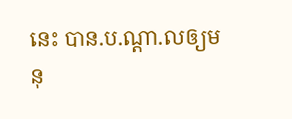នេះ បាន.ប.ណ្ដា.លឲ្យមនុ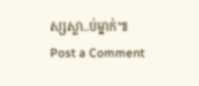ស្សស្លា..ប់ម្នាក់៕
Post a Comment